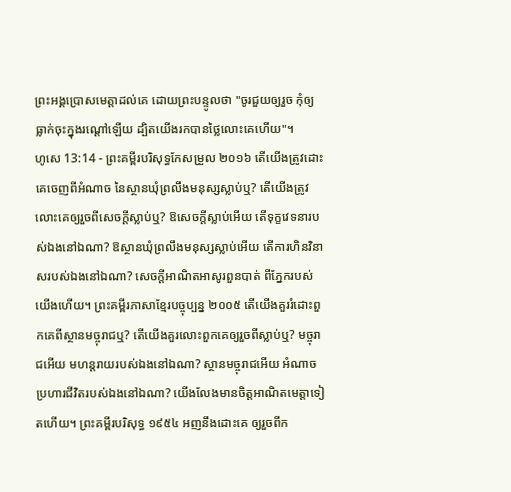ព្រះអង្គប្រោសមេត្តាដល់គេ ដោយព្រះបន្ទូលថា "ចូរជួយឲ្យរួច កុំឲ្យធ្លាក់ចុះក្នុងរណ្តៅឡើយ ដ្បិតយើងរកបានថ្លៃលោះគេហើយ"។
ហូសេ 13:14 - ព្រះគម្ពីរបរិសុទ្ធកែសម្រួល ២០១៦ តើយើងត្រូវដោះគេចេញពីអំណាច នៃស្ថានឃុំព្រលឹងមនុស្សស្លាប់ឬ? តើយើងត្រូវលោះគេឲ្យរួចពីសេចក្ដីស្លាប់ឬ? ឱសេចក្ដីស្លាប់អើយ តើទុក្ខវេទនារបស់ឯងនៅឯណា? ឱស្ថានឃុំព្រលឹងមនុស្សស្លាប់អើយ តើការហិនវិនាសរបស់ឯងនៅឯណា? សេចក្ដីអាណិតអាសូរពួនបាត់ ពីភ្នែករបស់យើងហើយ។ ព្រះគម្ពីរភាសាខ្មែរបច្ចុប្បន្ន ២០០៥ តើយើងគួររំដោះពួកគេពីស្ថានមច្ចុរាជឬ? តើយើងគួរលោះពួកគេឲ្យរួចពីស្លាប់ឬ? មច្ចុរាជអើយ មហន្តរាយរបស់ឯងនៅឯណា? ស្ថានមច្ចុរាជអើយ អំណាចប្រហារជីវិតរបស់ឯងនៅឯណា? យើងលែងមានចិត្តអាណិតមេត្តាទៀតហើយ។ ព្រះគម្ពីរបរិសុទ្ធ ១៩៥៤ អញនឹងដោះគេ ឲ្យរួចពីក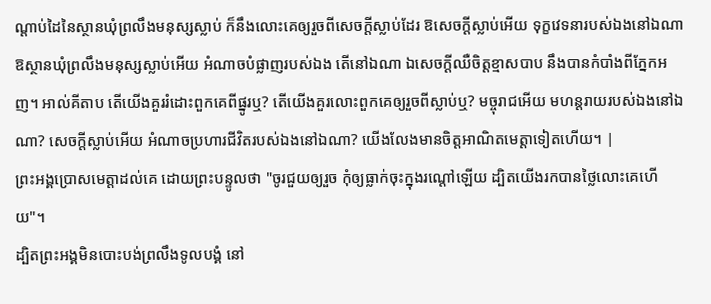ណ្តាប់ដៃនៃស្ថានឃុំព្រលឹងមនុស្សស្លាប់ ក៏នឹងលោះគេឲ្យរួចពីសេចក្ដីស្លាប់ដែរ ឱសេចក្ដីស្លាប់អើយ ទុក្ខវេទនារបស់ឯងនៅឯណា ឱស្ថានឃុំព្រលឹងមនុស្សស្លាប់អើយ អំណាចបំផ្លាញរបស់ឯង តើនៅឯណា ឯសេចក្ដីឈឺចិត្តខ្មាសបាប នឹងបានកំបាំងពីភ្នែកអញ។ អាល់គីតាប តើយើងគួររំដោះពួកគេពីផ្នូរឬ? តើយើងគួរលោះពួកគេឲ្យរួចពីស្លាប់ឬ? មច្ចុរាជអើយ មហន្តរាយរបស់ឯងនៅឯណា? សេចក្តីស្លាប់អើយ អំណាចប្រហារជីវិតរបស់ឯងនៅឯណា? យើងលែងមានចិត្តអាណិតមេត្តាទៀតហើយ។ |
ព្រះអង្គប្រោសមេត្តាដល់គេ ដោយព្រះបន្ទូលថា "ចូរជួយឲ្យរួច កុំឲ្យធ្លាក់ចុះក្នុងរណ្តៅឡើយ ដ្បិតយើងរកបានថ្លៃលោះគេហើយ"។
ដ្បិតព្រះអង្គមិនបោះបង់ព្រលឹងទូលបង្គំ នៅ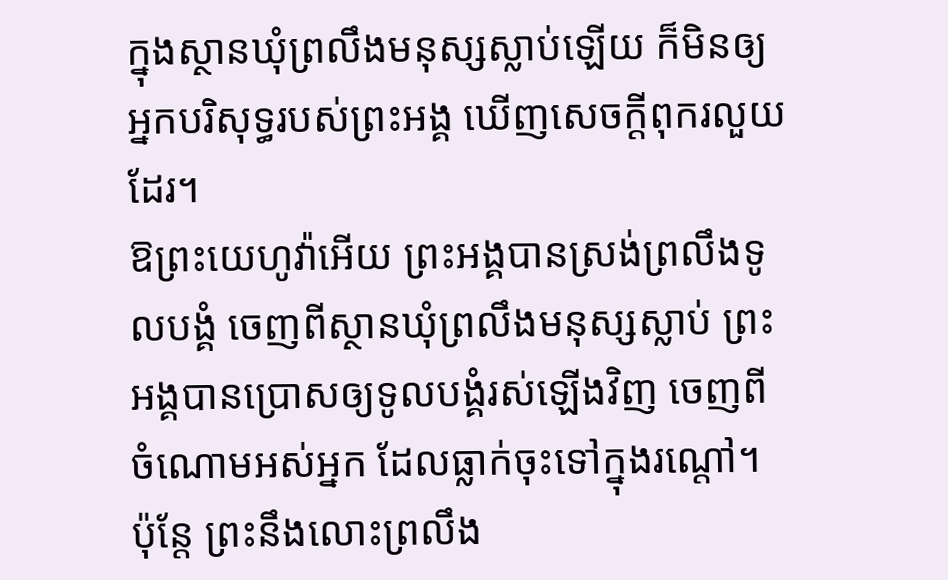ក្នុងស្ថានឃុំព្រលឹងមនុស្សស្លាប់ឡើយ ក៏មិនឲ្យអ្នកបរិសុទ្ធរបស់ព្រះអង្គ ឃើញសេចក្ដីពុករលួយដែរ។
ឱព្រះយេហូវ៉ាអើយ ព្រះអង្គបានស្រង់ព្រលឹងទូលបង្គំ ចេញពីស្ថានឃុំព្រលឹងមនុស្សស្លាប់ ព្រះអង្គបានប្រោសឲ្យទូលបង្គំរស់ឡើងវិញ ចេញពីចំណោមអស់អ្នក ដែលធ្លាក់ចុះទៅក្នុងរណ្តៅ។
ប៉ុន្តែ ព្រះនឹងលោះព្រលឹង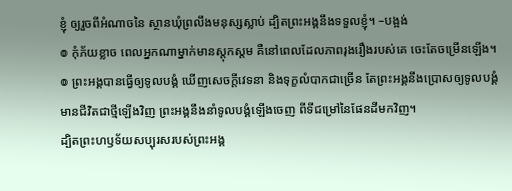ខ្ញុំ ឲ្យរួចពីអំណាចនៃ ស្ថានឃុំព្រលឹងមនុស្សស្លាប់ ដ្បិតព្រះអង្គនឹងទទួលខ្ញុំ។ –បង្អង់
៙ កុំភ័យខ្លាច ពេលអ្នកណាម្នាក់មានស្ដុកស្ដម គឺនៅពេលដែលភាពរុងរឿងរបស់គេ ចេះតែចម្រើនឡើង។
៙ ព្រះអង្គបានធ្វើឲ្យទូលបង្គំ ឃើញសេចក្ដីវេទនា និងទុក្ខលំបាកជាច្រើន តែព្រះអង្គនឹងប្រោសឲ្យទូលបង្គំ មានជីវិតជាថ្មីឡើងវិញ ព្រះអង្គនឹងនាំទូលបង្គំឡើងចេញ ពីទីជម្រៅនៃផែនដីមកវិញ។
ដ្បិតព្រះហឫទ័យសប្បុរសរបស់ព្រះអង្គ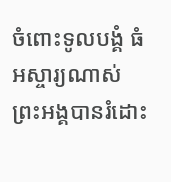ចំពោះទូលបង្គំ ធំអស្ចារ្យណាស់ ព្រះអង្គបានរំដោះ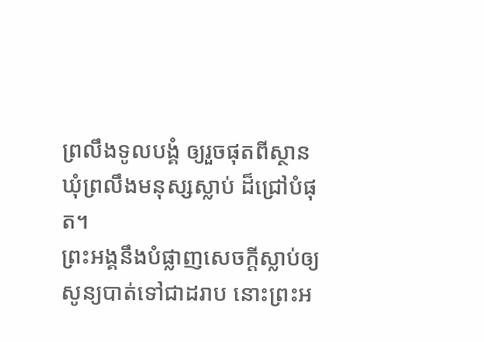ព្រលឹងទូលបង្គំ ឲ្យរួចផុតពីស្ថានឃុំព្រលឹងមនុស្សស្លាប់ ដ៏ជ្រៅបំផុត។
ព្រះអង្គនឹងបំផ្លាញសេចក្ដីស្លាប់ឲ្យសូន្យបាត់ទៅជាដរាប នោះព្រះអ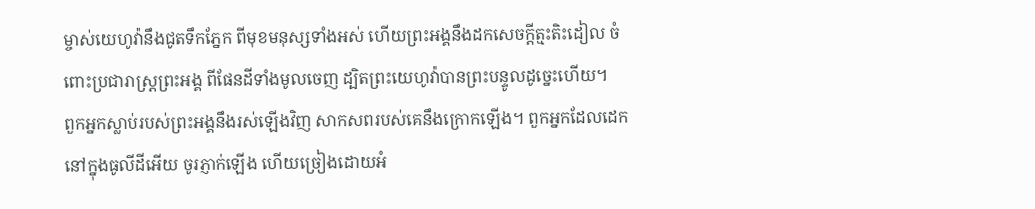ម្ចាស់យេហូវ៉ានឹងជូតទឹកភ្នែក ពីមុខមនុស្សទាំងអស់ ហើយព្រះអង្គនឹងដកសេចក្ដីត្មះតិះដៀល ចំពោះប្រជារាស្ត្រព្រះអង្គ ពីផែនដីទាំងមូលចេញ ដ្បិតព្រះយេហូវ៉ាបានព្រះបន្ទូលដូច្នេះហើយ។
ពួកអ្នកស្លាប់របស់ព្រះអង្គនឹងរស់ឡើងវិញ សាកសពរបស់គេនឹងក្រោកឡើង។ ពួកអ្នកដែលដេកនៅក្នុងធូលីដីអើយ ចូរភ្ញាក់ឡើង ហើយច្រៀងដោយអំ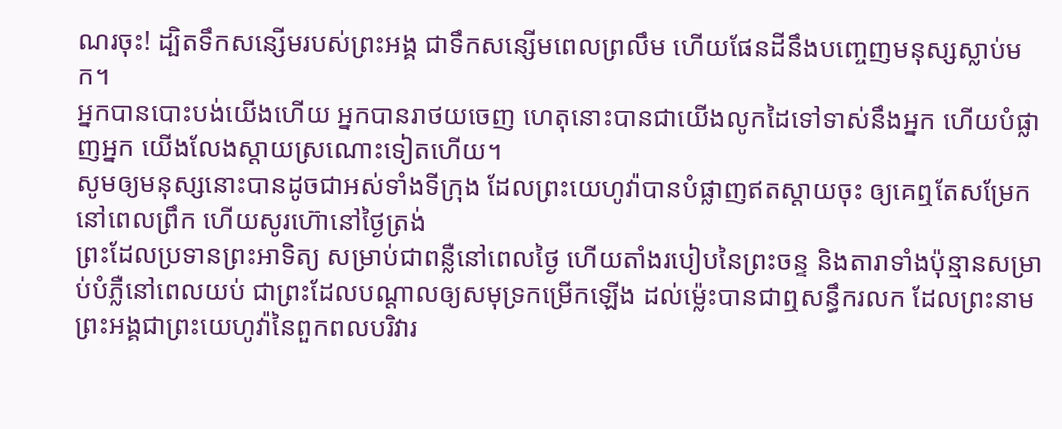ណរចុះ! ដ្បិតទឹកសន្សើមរបស់ព្រះអង្គ ជាទឹកសន្សើមពេលព្រលឹម ហើយផែនដីនឹងបញ្ចេញមនុស្សស្លាប់មក។
អ្នកបានបោះបង់យើងហើយ អ្នកបានរាថយចេញ ហេតុនោះបានជាយើងលូកដៃទៅទាស់នឹងអ្នក ហើយបំផ្លាញអ្នក យើងលែងស្ដាយស្រណោះទៀតហើយ។
សូមឲ្យមនុស្សនោះបានដូចជាអស់ទាំងទីក្រុង ដែលព្រះយេហូវ៉ាបានបំផ្លាញឥតស្តាយចុះ ឲ្យគេឮតែសម្រែកនៅពេលព្រឹក ហើយសូរហ៊ោនៅថ្ងៃត្រង់
ព្រះដែលប្រទានព្រះអាទិត្យ សម្រាប់ជាពន្លឺនៅពេលថ្ងៃ ហើយតាំងរបៀបនៃព្រះចន្ទ និងតារាទាំងប៉ុន្មានសម្រាប់បំភ្លឺនៅពេលយប់ ជាព្រះដែលបណ្ដាលឲ្យសមុទ្រកម្រើកឡើង ដល់ម៉្លេះបានជាឮសន្ធឹករលក ដែលព្រះនាមព្រះអង្គជាព្រះយេហូវ៉ានៃពួកពលបរិវារ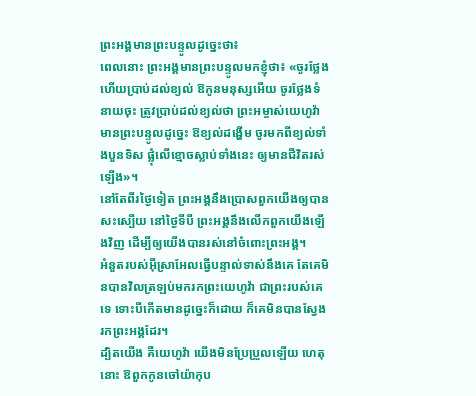ព្រះអង្គមានព្រះបន្ទូលដូច្នេះថា៖
ពេលនោះ ព្រះអង្គមានព្រះបន្ទូលមកខ្ញុំថា៖ «ចូរថ្លែង ហើយប្រាប់ដល់ខ្យល់ ឱកូនមនុស្សអើយ ចូរថ្លែងទំនាយចុះ ត្រូវប្រាប់ដល់ខ្យល់ថា ព្រះអម្ចាស់យេហូវ៉ាមានព្រះបន្ទូលដូច្នេះ ឱខ្យល់ដង្ហើម ចូរមកពីខ្យល់ទាំងបួនទិស ផ្លុំលើខ្មោចស្លាប់ទាំងនេះ ឲ្យមានជីវិតរស់ឡើង»។
នៅតែពីរថ្ងៃទៀត ព្រះអង្គនឹងប្រោសពួកយើងឲ្យបានសះស្បើយ នៅថ្ងៃទីបី ព្រះអង្គនឹងលើកពួកយើងឡើងវិញ ដើម្បីឲ្យយើងបានរស់នៅចំពោះព្រះអង្គ។
អំនួតរបស់អ៊ីស្រាអែលធ្វើបន្ទាល់ទាស់នឹងគេ តែគេមិនបានវិលត្រឡប់មករកព្រះយេហូវ៉ា ជាព្រះរបស់គេទេ ទោះបីកើតមានដូច្នេះក៏ដោយ ក៏គេមិនបានស្វែងរកព្រះអង្គដែរ។
ដ្បិតយើង គឺយេហូវ៉ា យើងមិនប្រែប្រួលឡើយ ហេតុនោះ ឱពួកកូនចៅយ៉ាកុប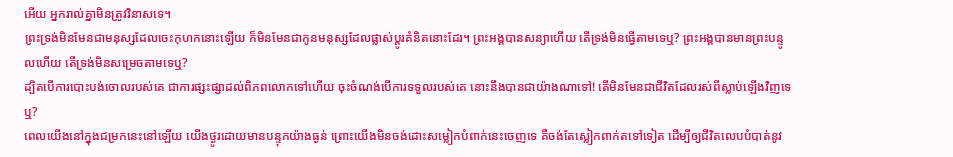អើយ អ្នករាល់គ្នាមិនត្រូវវិនាសទេ។
ព្រះទ្រង់មិនមែនជាមនុស្សដែលចេះកុហកនោះឡើយ ក៏មិនមែនជាកូនមនុស្សដែលផ្លាស់ប្ដូរគំនិតនោះដែរ។ ព្រះអង្គបានសន្យាហើយ តើទ្រង់មិនធ្វើតាមទេឬ? ព្រះអង្គបានមានព្រះបន្ទូលហើយ តើទ្រង់មិនសម្រេចតាមទេឬ?
ដ្បិតបើការបោះបង់ចោលរបស់គេ ជាការផ្សះផ្សាដល់ពិភពលោកទៅហើយ ចុះចំណង់បើការទទួលរបស់គេ នោះនឹងបានជាយ៉ាងណាទៅ! តើមិនមែនជាជីវិតដែលរស់ពីស្លាប់ឡើងវិញទេឬ?
ពេលយើងនៅក្នុងជម្រកនេះនៅឡើយ យើងថ្ងូរដោយមានបន្ទុកយ៉ាងធ្ងន់ ព្រោះយើងមិនចង់ដោះសម្លៀកបំពាក់នេះចេញទេ គឺចង់តែស្លៀកពាក់តទៅទៀត ដើម្បីឲ្យជីវិតលេបបំបាត់នូវ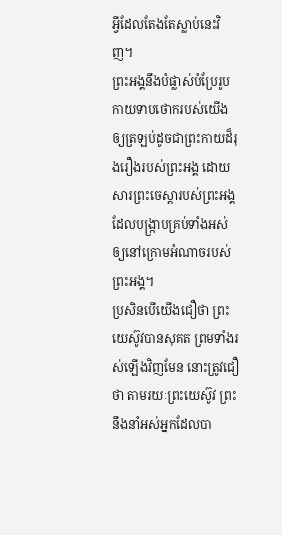អ្វីដែលតែងតែស្លាប់នេះវិញ។
ព្រះអង្គនឹងបំផ្លាស់បំប្រែរូបកាយទាបថោករបស់យើង ឲ្យត្រឡប់ដូចជាព្រះកាយដ៏រុងរឿងរបស់ព្រះអង្គ ដោយសារព្រះចេស្តារបស់ព្រះអង្គ ដែលបង្ក្រាបគ្រប់ទាំងអស់ឲ្យនៅក្រោមអំណាចរបស់ព្រះអង្គ។
ប្រសិនបើយើងជឿថា ព្រះយេស៊ូវបានសុគត ព្រមទាំងរស់ឡើងវិញមែន នោះត្រូវជឿថា តាមរយៈព្រះយេស៊ូវ ព្រះនឹងនាំអស់អ្នកដែលបា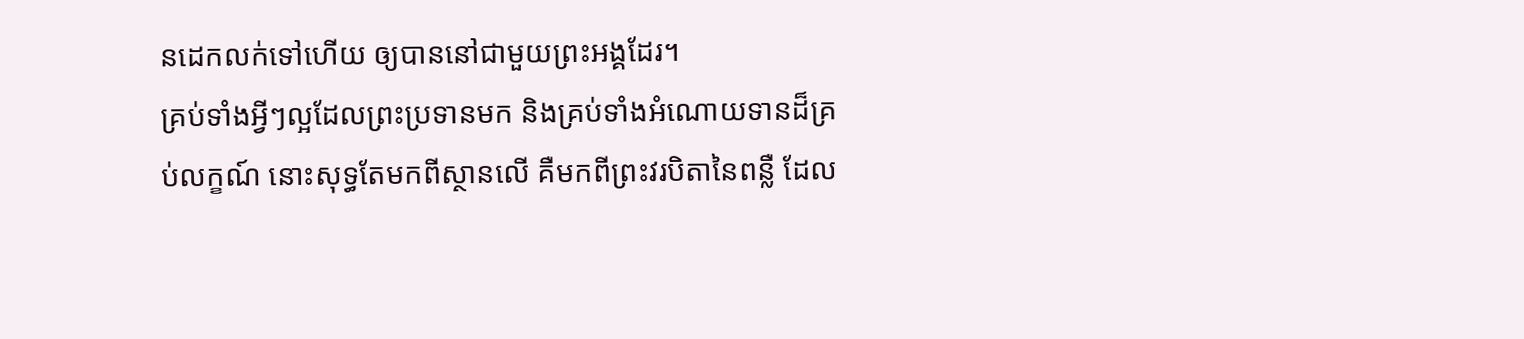នដេកលក់ទៅហើយ ឲ្យបាននៅជាមួយព្រះអង្គដែរ។
គ្រប់ទាំងអ្វីៗល្អដែលព្រះប្រទានមក និងគ្រប់ទាំងអំណោយទានដ៏គ្រប់លក្ខណ៍ នោះសុទ្ធតែមកពីស្ថានលើ គឺមកពីព្រះវរបិតានៃពន្លឺ ដែល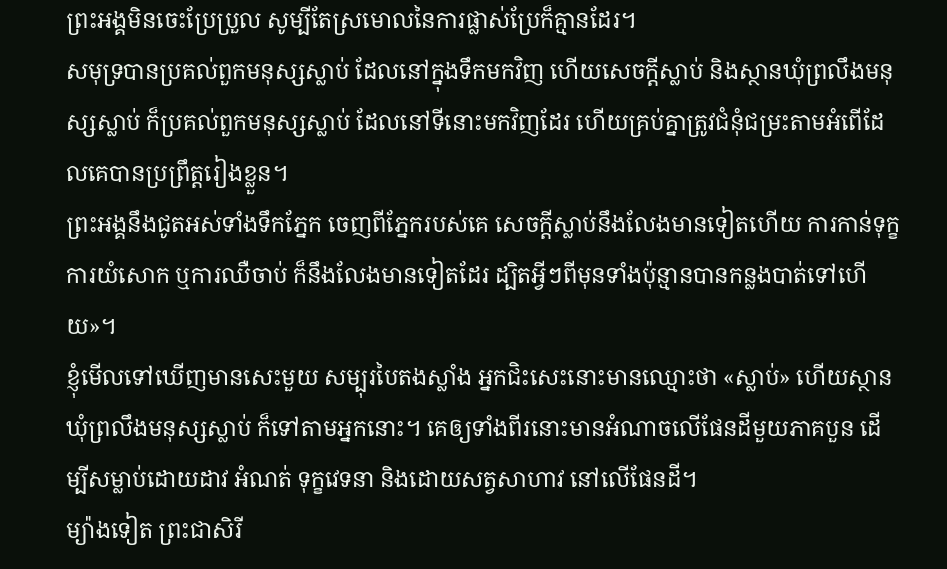ព្រះអង្គមិនចេះប្រែប្រួល សូម្បីតែស្រមោលនៃការផ្លាស់ប្រែក៏គ្មានដែរ។
សមុទ្របានប្រគល់ពួកមនុស្សស្លាប់ ដែលនៅក្នុងទឹកមកវិញ ហើយសេចក្ដីស្លាប់ និងស្ថានឃុំព្រលឹងមនុស្សស្លាប់ ក៏ប្រគល់ពួកមនុស្សស្លាប់ ដែលនៅទីនោះមកវិញដែរ ហើយគ្រប់គ្នាត្រូវជំនុំជម្រះតាមអំពើដែលគេបានប្រព្រឹត្តរៀងខ្លួន។
ព្រះអង្គនឹងជូតអស់ទាំងទឹកភ្នែក ចេញពីភ្នែករបស់គេ សេចក្ដីស្លាប់នឹងលែងមានទៀតហើយ ការកាន់ទុក្ខ ការយំសោក ឬការឈឺចាប់ ក៏នឹងលែងមានទៀតដែរ ដ្បិតអ្វីៗពីមុនទាំងប៉ុន្មានបានកន្លងបាត់ទៅហើយ»។
ខ្ញុំមើលទៅឃើញមានសេះមួយ សម្បុរបៃតងស្លាំង អ្នកជិះសេះនោះមានឈ្មោះថា «ស្លាប់» ហើយស្ថានឃុំព្រលឹងមនុស្សស្លាប់ ក៏ទៅតាមអ្នកនោះ។ គេឲ្យទាំងពីរនោះមានអំណាចលើផែនដីមួយភាគបួន ដើម្បីសម្លាប់ដោយដាវ អំណត់ ទុក្ខវេទនា និងដោយសត្វសាហាវ នៅលើផែនដី។
ម្យ៉ាងទៀត ព្រះជាសិរី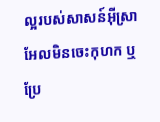ល្អរបស់សាសន៍អ៊ីស្រាអែលមិនចេះកុហក ឬប្រែ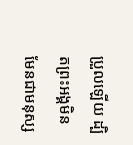ប្រួលឡើយ ដ្បិតព្រះអង្គមិនមែនជាមនុស្ស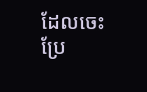ដែលចេះប្រែ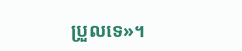ប្រួលទេ»។